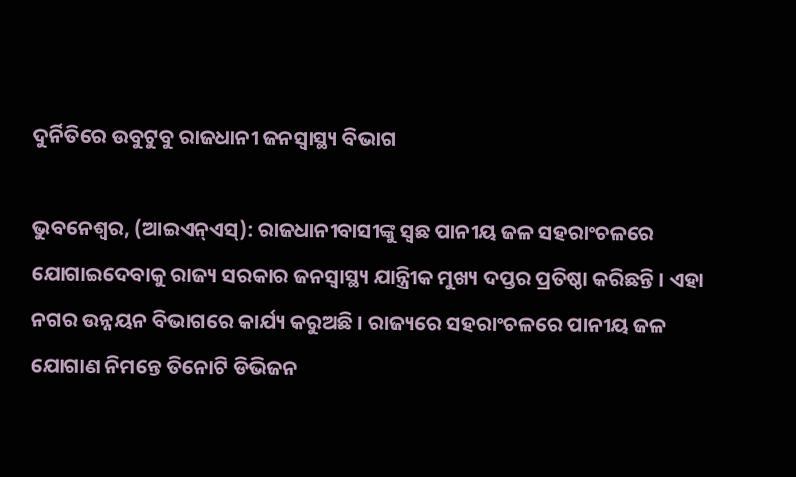ଦୁର୍ନିତିରେ ଉବୁଟୁବୁ ରାଜଧାନୀ ଜନସ୍ୱାସ୍ଥ୍ୟ ବିଭାଗ

ଭୁବନେଶ୍ୱର, (ଆଇଏନ୍ଏସ୍): ରାଜଧାନୀବାସୀଙ୍କୁ ସ୍ୱଛ ପାନୀୟ ଜଳ ସହରାଂଚଳରେ ଯୋଗାଇଦେବାକୁ ରାଜ୍ୟ ସରକାର ଜନସ୍ୱାସ୍ଥ୍ୟ ଯାନ୍ତ୍ରୀିକ ମୁଖ୍ୟ ଦପ୍ତର ପ୍ରତିଷ୍ଠା କରିଛନ୍ତି । ଏହା ନଗର ଉନ୍ନୟନ ବିଭାଗରେ କାର୍ଯ୍ୟ କରୁଅଛି । ରାଜ୍ୟରେ ସହରାଂଚଳରେ ପାନୀୟ ଜଳ ଯୋଗାଣ ନିମନ୍ତେ ତିନୋଟି ଡିଭିଜନ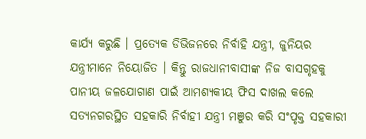କାର୍ଯ୍ୟ କରୁଛି । ପ୍ରତ୍ୟେକ ଡିଭିଜନରେ ନିର୍ବାହି ଯନ୍ତ୍ରୀ, ଜୁନିୟର ଯନ୍ତ୍ରୀମାନେ ନିୟୋଜିତ । କିନ୍ତୁ ରାଜଧାନୀବାସୀଙ୍କ ନିଜ ବାସଗୃହକୁ ପାନୀୟ ଜଳଯୋଗାଣ ପାଇଁ ଆମଶ୍ୟକୀୟ ଫିସ ଦାଖଲ କଲେ ସତ୍ୟନଗରସ୍ଥିତ ସହକାରି ନିର୍ବାହୀ ଯନ୍ତ୍ରୀ ମଞୁର କରି ସଂପୃକ୍ତ ସହକାରୀ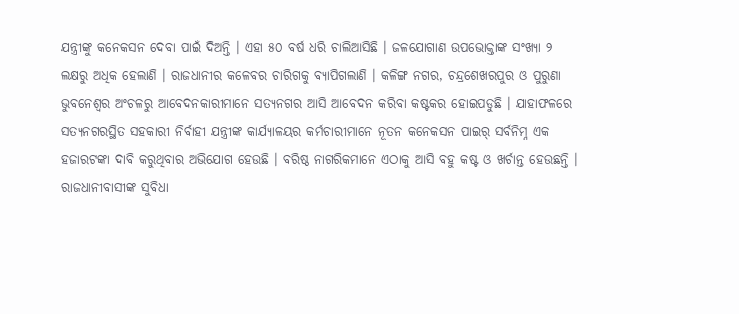ଯନ୍ତ୍ରୀଙ୍କୁ କନେକସନ ଦେବା ପାଇଁ ଦିଅନ୍ତି । ଏହା ୫୦ ବର୍ଷ ଧରି ଚାଲିଆସିଛି । ଜଳଯୋଗାଣ ଉପଭୋକ୍ତାଙ୍କ ସଂଖ୍ୟା ୨ ଲକ୍ଷରୁ ଅଧିକ ହେଲାଣି । ରାଜଧାନୀର କଳେବର ଚାରିଗକୁ ବ୍ୟାପିଗଲାଣି । କଳିଙ୍ଗ ନଗର, ଚନ୍ଦ୍ରଶେଖରପୁର ଓ ପୁରୁଣା ଭୁବନେଶ୍ୱର ଅଂଚଳରୁ ଆବେଦନକାରୀମାନେ ସତ୍ୟନଗର ଆସି ଆବେଦନ କରିବା କଷ୍ଟକର ହୋଇପଡୁଛି । ଯାହାଫଳରେ ସତ୍ୟନଗରସ୍ଥିତ ସହକାରୀ ନିର୍ବାହୀ ଯନ୍ତ୍ରୀଙ୍କ କାର୍ଯ୍ୟାଳୟର କର୍ମଚାରୀମାନେ ନୂତନ କନେକସନ ପାଇର୍ ସର୍ବନିମ୍ନ ଏକ ହଜାରଟଙ୍କା ଦାବି କରୁଥିବାର ଅଭିଯୋଗ ହେଉଛି । ବରିଷ୍ଠ ନାଗରିକମାନେ ଏଠାକୁ ଆସି ବହୁ କଷ୍ଟ ଓ ଖର୍ଚାନ୍ତ ହେଉଛନ୍ତି ।
ରାଜଧାନୀବାସୀଙ୍କ ସୁବିଧା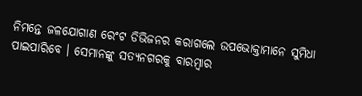ନିମନ୍ତେ ଜଳଯୋଗାଣ ରେଂଟ ଡିଭିଜନର କରାଗଲେ ଉପଭୋକ୍ତାମାନେ ସୁମିଧା ପାଇପାରିବେ । ସେମାନଙ୍କୁ ସତ୍ୟନଗରକୁ ବାରମ୍ବାର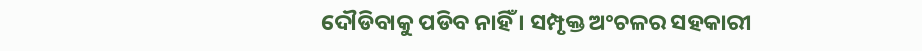ଦୌଡିବାକୁ ପଡିବ ନାହିଁ । ସମ୍ପୃକ୍ତ ଅଂଚଳର ସହକାରୀ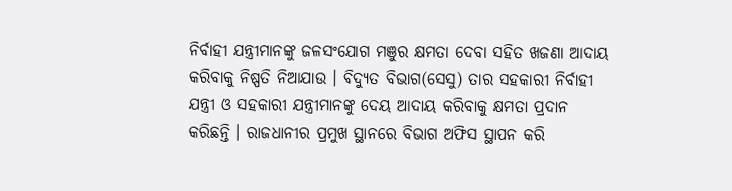ନିର୍ବାହୀ ଯନ୍ତ୍ରୀମାନଙ୍କୁ ଜଳସଂଯୋଗ ମଞୁର କ୍ଷମତା ଦେବା ସହିତ ଖଜଣା ଆଦାୟ କରିବାକୁ ନିଷ୍ପତି ନିଆଯାଉ । ବିଦ୍ୟୁତ ବିଭାଗ(ସେସୁ) ତାର ସହକାରୀ ନିର୍ବାହୀ ଯନ୍ତ୍ରୀ ଓ ସହକାରୀ ଯନ୍ତ୍ରୀମାନଙ୍କୁ ଦେୟ ଆଦାୟ କରିବାକୁ କ୍ଷମତା ପ୍ରଦାନ କରିଛନ୍ତି । ରାଜଧାନୀର ପ୍ରମୁଖ ସ୍ଥାନରେ ବିଭାଗ ଅଫିସ ସ୍ଥାପନ କରି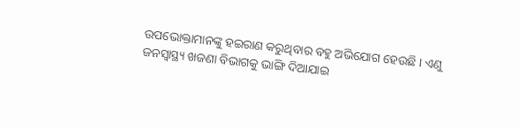ଉପଭୋକ୍ତାମାନଙ୍କୁ ହଇରାଣ କରୁଥିବାର ବହୁ ଅଭିଯୋଗ ହେଉଛି । ଏଣୁ ଜନସ୍ୱାସ୍ଥ୍ୟ ଖଜଣା ବିଭାଗକୁ ଭାଙ୍ଗି ଦିଆଯାଇ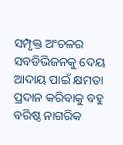ସମ୍ପୃକ୍ତ ଅଂଚଳର ସବଡିଭିଜନକୁ ଦେୟ ଆଦାୟ ପାଇଁ କ୍ଷମତା ପ୍ରଦାନ କରିବାକୁ ବହୁ ବରିଷ୍ଠ ନାଗରିକ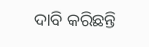ଦାବି କରିଛନ୍ତି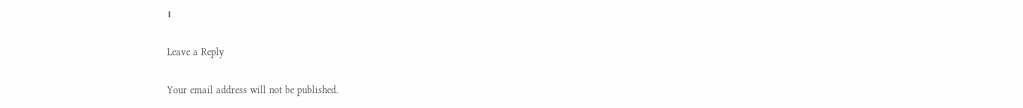।

Leave a Reply

Your email address will not be published.